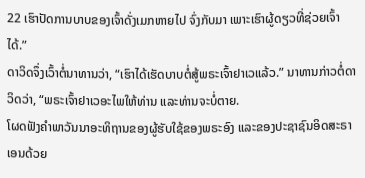22 ເຮົາປັດການບາບຂອງເຈົ້າດັ່ງເມກຫາຍໄປ ຈົ່ງກັບມາ ເພາະເຮົາຜູ້ດຽວທີ່ຊ່ວຍເຈົ້າໄດ້.”
ດາວິດຈຶ່ງເວົ້າຕໍ່ນາທານວ່າ, “ເຮົາໄດ້ເຮັດບາບຕໍ່ສູ້ພຣະເຈົ້າຢາເວແລ້ວ.” ນາທານກ່າວຕໍ່ດາວິດວ່າ, “ພຣະເຈົ້າຢາເວອະໄພໃຫ້ທ່ານ ແລະທ່ານຈະບໍ່ຕາຍ.
ໂຜດຟັງຄຳພາວັນນາອະທິຖານຂອງຜູ້ຮັບໃຊ້ຂອງພຣະອົງ ແລະຂອງປະຊາຊົນອິດສະຣາເອນດ້ວຍ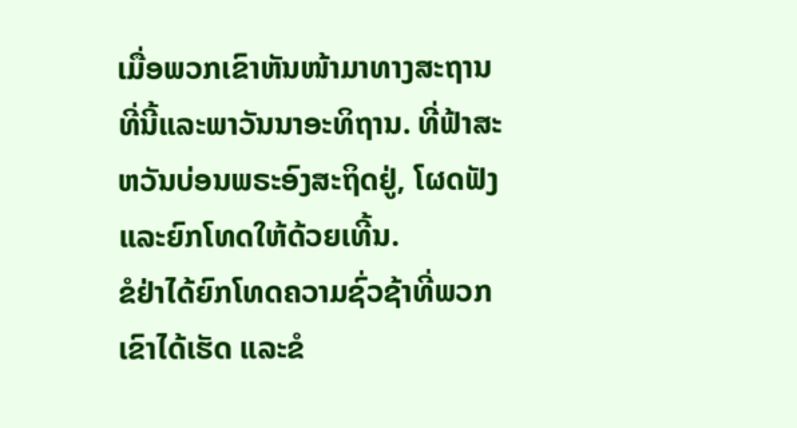ເມື່ອພວກເຂົາຫັນໜ້າມາທາງສະຖານທີ່ນີ້ແລະພາວັນນາອະທິຖານ. ທີ່ຟ້າສະຫວັນບ່ອນພຣະອົງສະຖິດຢູ່, ໂຜດຟັງ ແລະຍົກໂທດໃຫ້ດ້ວຍເທີ້ນ.
ຂໍຢ່າໄດ້ຍົກໂທດຄວາມຊົ່ວຊ້າທີ່ພວກເຂົາໄດ້ເຮັດ ແລະຂໍ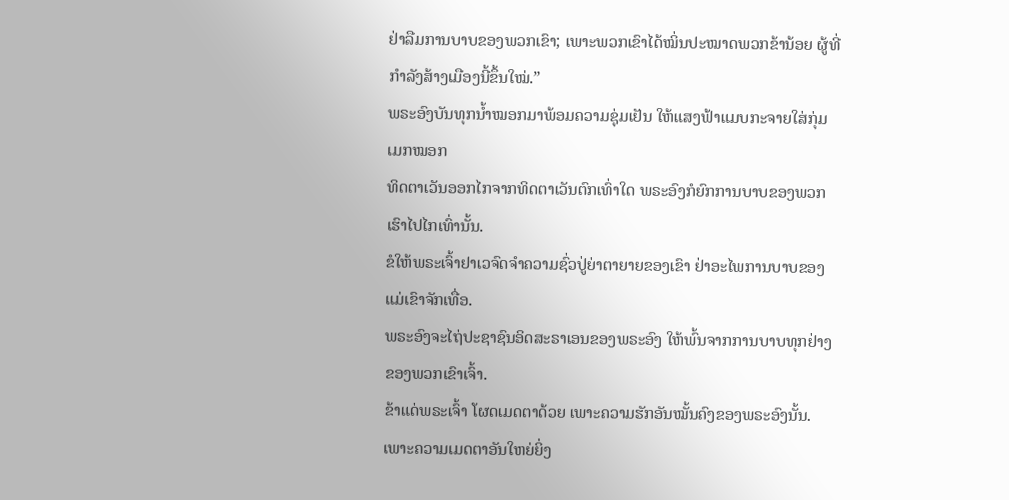ຢ່າລືມການບາບຂອງພວກເຂົາ; ເພາະພວກເຂົາໄດ້ໝິ່ນປະໝາດພວກຂ້ານ້ອຍ ຜູ້ທີ່ກຳລັງສ້າງເມືອງນີ້ຂຶ້ນໃໝ່.”
ພຣະອົງບັນທຸກນໍ້າໝອກມາພ້ອມຄວາມຊຸ່ມເຢັນ ໃຫ້ແສງຟ້າແມບກະຈາຍໃສ່ກຸ່ມເມກໝອກ
ທິດຕາເວັນອອກໄກຈາກທິດຕາເວັນຕົກເທົ່າໃດ ພຣະອົງກໍຍົກການບາບຂອງພວກເຮົາໄປໄກເທົ່ານັ້ນ.
ຂໍໃຫ້ພຣະເຈົ້າຢາເວຈົດຈຳຄວາມຊົ່ວປູ່ຍ່າຕາຍາຍຂອງເຂົາ ຢ່າອະໄພການບາບຂອງແມ່ເຂົາຈັກເທື່ອ.
ພຣະອົງຈະໄຖ່ປະຊາຊົນອິດສະຣາເອນຂອງພຣະອົງ ໃຫ້ພົ້ນຈາກການບາບທຸກຢ່າງຂອງພວກເຂົາເຈົ້າ.
ຂ້າແດ່ພຣະເຈົ້າ ໂຜດເມດຕາດ້ວຍ ເພາະຄວາມຮັກອັນໝັ້ນຄົງຂອງພຣະອົງນັ້ນ. ເພາະຄວາມເມດຕາອັນໃຫຍ່ຍິ່ງ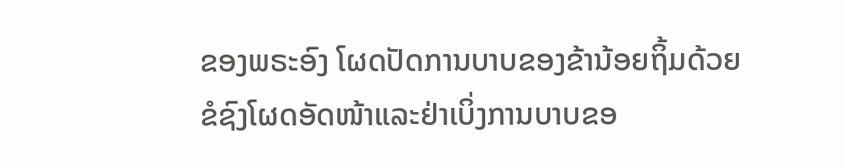ຂອງພຣະອົງ ໂຜດປັດການບາບຂອງຂ້ານ້ອຍຖິ້ມດ້ວຍ
ຂໍຊົງໂຜດອັດໜ້າແລະຢ່າເບິ່ງການບາບຂອ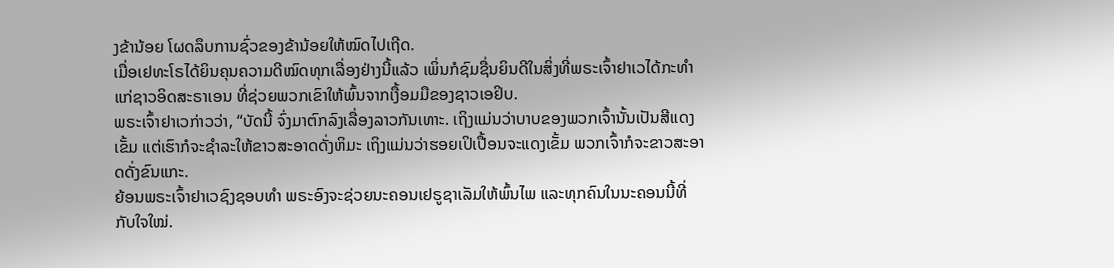ງຂ້ານ້ອຍ ໂຜດລຶບການຊົ່ວຂອງຂ້ານ້ອຍໃຫ້ໝົດໄປເຖີດ.
ເມື່ອເຢທະໂຣໄດ້ຍິນຄຸນຄວາມດີໝົດທຸກເລື່ອງຢ່າງນີ້ແລ້ວ ເພິ່ນກໍຊົມຊື່ນຍິນດີໃນສິ່ງທີ່ພຣະເຈົ້າຢາເວໄດ້ກະທຳແກ່ຊາວອິດສະຣາເອນ ທີ່ຊ່ວຍພວກເຂົາໃຫ້ພົ້ນຈາກເງື້ອມມືຂອງຊາວເອຢິບ.
ພຣະເຈົ້າຢາເວກ່າວວ່າ, “ບັດນີ້ ຈົ່ງມາຕົກລົງເລື່ອງລາວກັນເທາະ. ເຖິງແມ່ນວ່າບາບຂອງພວກເຈົ້ານັ້ນເປັນສີແດງເຂັ້ມ ແຕ່ເຮົາກໍຈະຊຳລະໃຫ້ຂາວສະອາດດັ່ງຫິມະ ເຖິງແມ່ນວ່າຮອຍເປິເປື້ອນຈະແດງເຂັ້ມ ພວກເຈົ້າກໍຈະຂາວສະອາດດັ່ງຂົນແກະ.
ຍ້ອນພຣະເຈົ້າຢາເວຊົງຊອບທຳ ພຣະອົງຈະຊ່ວຍນະຄອນເຢຣູຊາເລັມໃຫ້ພົ້ນໄພ ແລະທຸກຄົນໃນນະຄອນນີ້ທີ່ກັບໃຈໃໝ່.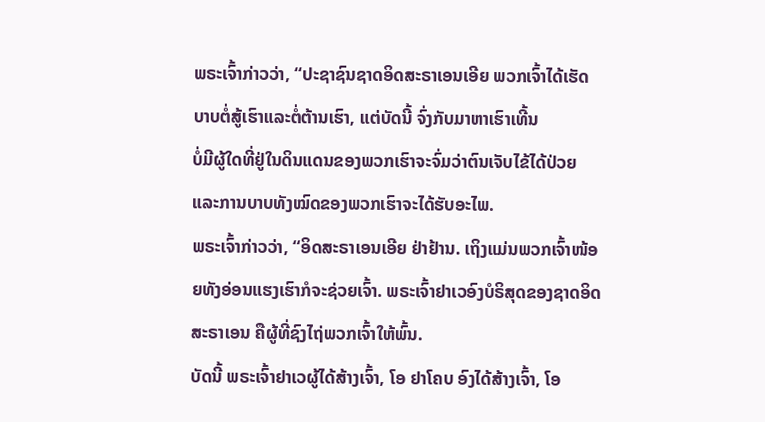ພຣະເຈົ້າກ່າວວ່າ, “ປະຊາຊົນຊາດອິດສະຣາເອນເອີຍ ພວກເຈົ້າໄດ້ເຮັດບາບຕໍ່ສູ້ເຮົາແລະຕໍ່ຕ້ານເຮົາ, ແຕ່ບັດນີ້ ຈົ່ງກັບມາຫາເຮົາເທີ້ນ
ບໍ່ມີຜູ້ໃດທີ່ຢູ່ໃນດິນແດນຂອງພວກເຮົາຈະຈົ່ມວ່າຕົນເຈັບໄຂ້ໄດ້ປ່ວຍ ແລະການບາບທັງໝົດຂອງພວກເຮົາຈະໄດ້ຮັບອະໄພ.
ພຣະເຈົ້າກ່າວວ່າ, “ອິດສະຣາເອນເອີຍ ຢ່າຢ້ານ. ເຖິງແມ່ນພວກເຈົ້າໜ້ອຍທັງອ່ອນແຮງເຮົາກໍຈະຊ່ວຍເຈົ້າ. ພຣະເຈົ້າຢາເວອົງບໍຣິສຸດຂອງຊາດອິດສະຣາເອນ ຄືຜູ້ທີ່ຊົງໄຖ່ພວກເຈົ້າໃຫ້ພົ້ນ.
ບັດນີ້ ພຣະເຈົ້າຢາເວຜູ້ໄດ້ສ້າງເຈົ້າ, ໂອ ຢາໂຄບ ອົງໄດ້ສ້າງເຈົ້າ, ໂອ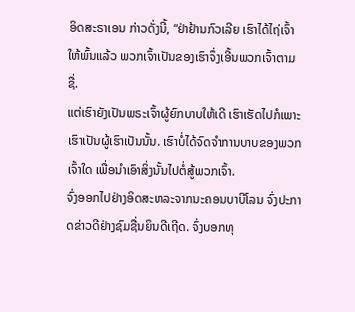ອິດສະຣາເອນ ກ່າວດັ່ງນີ້, “ຢ່າຢ້ານກົວເລີຍ ເຮົາໄດ້ໄຖ່ເຈົ້າໃຫ້ພົ້ນແລ້ວ ພວກເຈົ້າເປັນຂອງເຮົາຈຶ່ງເອີ້ນພວກເຈົ້າຕາມຊື່.
ແຕ່ເຮົາຍັງເປັນພຣະເຈົ້າຜູ້ຍົກບາບໃຫ້ເດີ ເຮົາເຮັດໄປກໍເພາະເຮົາເປັນຜູ້ເຮົາເປັນນັ້ນ. ເຮົາບໍ່ໄດ້ຈົດຈຳການບາບຂອງພວກເຈົ້າໃດ ເພື່ອນຳເອົາສິ່ງນັ້ນໄປຕໍ່ສູ້ພວກເຈົ້າ.
ຈົ່ງອອກໄປຢ່າງອິດສະຫລະຈາກນະຄອນບາບີໂລນ ຈົ່ງປະກາດຂ່າວດີຢ່າງຊົມຊື່ນຍິນດີເຖີດ. ຈົ່ງບອກທຸ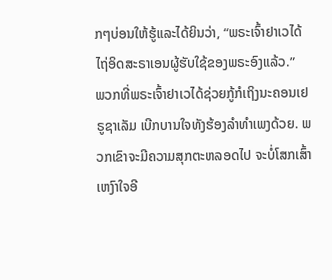ກໆບ່ອນໃຫ້ຮູ້ແລະໄດ້ຍິນວ່າ, “ພຣະເຈົ້າຢາເວໄດ້ໄຖ່ອິດສະຣາເອນຜູ້ຮັບໃຊ້ຂອງພຣະອົງແລ້ວ.”
ພວກທີ່ພຣະເຈົ້າຢາເວໄດ້ຊ່ວຍກູ້ກໍເຖິງນະຄອນເຢຣູຊາເລັມ ເບີກບານໃຈທັງຮ້ອງລຳທຳເພງດ້ວຍ. ພວກເຂົາຈະມີຄວາມສຸກຕະຫລອດໄປ ຈະບໍ່ໂສກເສົ້າເຫງົາໃຈອີ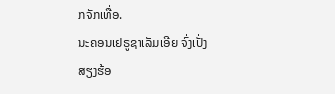ກຈັກເທື່ອ.
ນະຄອນເຢຣູຊາເລັມເອີຍ ຈົ່ງເປັ່ງສຽງຮ້ອ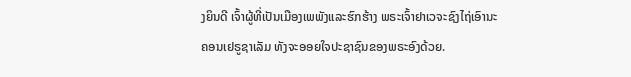ງຍິນດີ ເຈົ້າຜູ້ທີ່ເປັນເມືອງເພພັງແລະຮົກຮ້າງ ພຣະເຈົ້າຢາເວຈະຊົງໄຖ່ເອົານະຄອນເຢຣູຊາເລັມ ທັງຈະອອຍໃຈປະຊາຊົນຂອງພຣະອົງດ້ວຍ.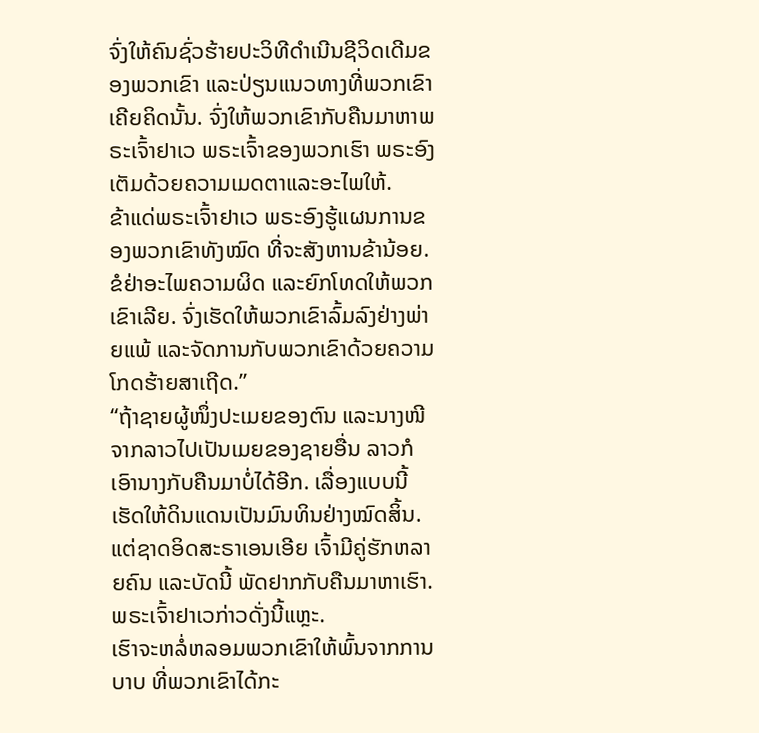ຈົ່ງໃຫ້ຄົນຊົ່ວຮ້າຍປະວິທີດຳເນີນຊີວິດເດີມຂອງພວກເຂົາ ແລະປ່ຽນແນວທາງທີ່ພວກເຂົາເຄີຍຄິດນັ້ນ. ຈົ່ງໃຫ້ພວກເຂົາກັບຄືນມາຫາພຣະເຈົ້າຢາເວ ພຣະເຈົ້າຂອງພວກເຮົາ ພຣະອົງເຕັມດ້ວຍຄວາມເມດຕາແລະອະໄພໃຫ້.
ຂ້າແດ່ພຣະເຈົ້າຢາເວ ພຣະອົງຮູ້ແຜນການຂອງພວກເຂົາທັງໝົດ ທີ່ຈະສັງຫານຂ້ານ້ອຍ. ຂໍຢ່າອະໄພຄວາມຜິດ ແລະຍົກໂທດໃຫ້ພວກເຂົາເລີຍ. ຈົ່ງເຮັດໃຫ້ພວກເຂົາລົ້ມລົງຢ່າງພ່າຍແພ້ ແລະຈັດການກັບພວກເຂົາດ້ວຍຄວາມໂກດຮ້າຍສາເຖີດ.”
“ຖ້າຊາຍຜູ້ໜຶ່ງປະເມຍຂອງຕົນ ແລະນາງໜີຈາກລາວໄປເປັນເມຍຂອງຊາຍອື່ນ ລາວກໍເອົານາງກັບຄືນມາບໍ່ໄດ້ອີກ. ເລື່ອງແບບນີ້ເຮັດໃຫ້ດິນແດນເປັນມົນທິນຢ່າງໝົດສິ້ນ. ແຕ່ຊາດອິດສະຣາເອນເອີຍ ເຈົ້າມີຄູ່ຮັກຫລາຍຄົນ ແລະບັດນີ້ ພັດຢາກກັບຄືນມາຫາເຮົາ. ພຣະເຈົ້າຢາເວກ່າວດັ່ງນີ້ແຫຼະ.
ເຮົາຈະຫລໍ່ຫລອມພວກເຂົາໃຫ້ພົ້ນຈາກການບາບ ທີ່ພວກເຂົາໄດ້ກະ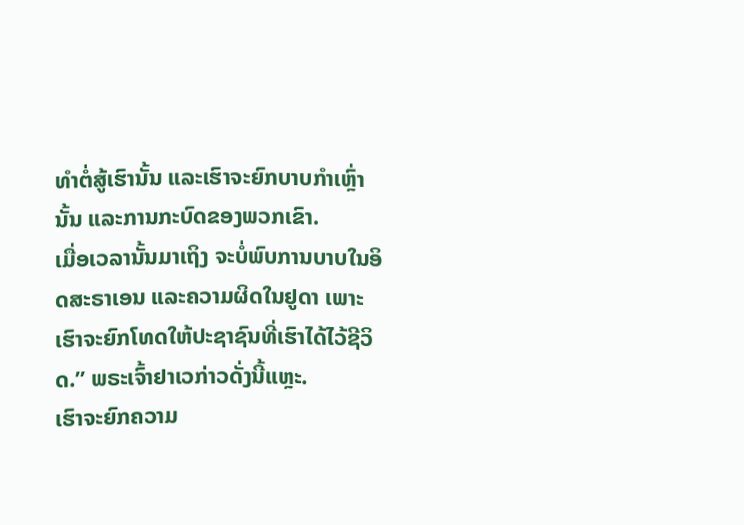ທຳຕໍ່ສູ້ເຮົານັ້ນ ແລະເຮົາຈະຍົກບາບກຳເຫຼົ່ານັ້ນ ແລະການກະບົດຂອງພວກເຂົາ.
ເມື່ອເວລານັ້ນມາເຖິງ ຈະບໍ່ພົບການບາບໃນອິດສະຣາເອນ ແລະຄວາມຜິດໃນຢູດາ ເພາະເຮົາຈະຍົກໂທດໃຫ້ປະຊາຊົນທີ່ເຮົາໄດ້ໄວ້ຊີວິດ.” ພຣະເຈົ້າຢາເວກ່າວດັ່ງນີ້ແຫຼະ.
ເຮົາຈະຍົກຄວາມ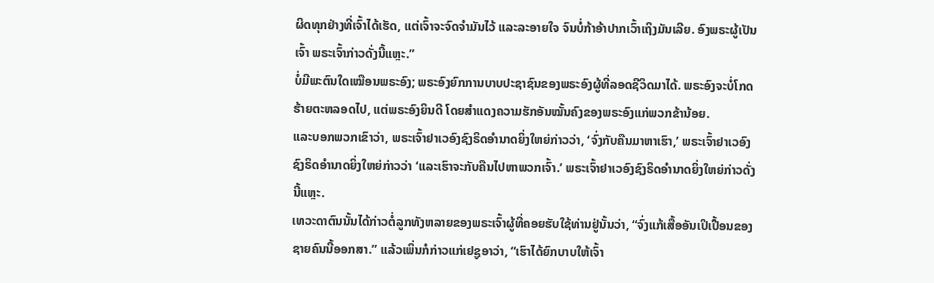ຜິດທຸກຢ່າງທີ່ເຈົ້າໄດ້ເຮັດ, ແຕ່ເຈົ້າຈະຈົດຈຳມັນໄວ້ ແລະລະອາຍໃຈ ຈົນບໍ່ກ້າອ້າປາກເວົ້າເຖິງມັນເລີຍ. ອົງພຣະຜູ້ເປັນເຈົ້າ ພຣະເຈົ້າກ່າວດັ່ງນີ້ແຫຼະ.”
ບໍ່ມີພະຕົນໃດເໝືອນພຣະອົງ; ພຣະອົງຍົກການບາບປະຊາຊົນຂອງພຣະອົງຜູ້ທີ່ລອດຊີວິດມາໄດ້. ພຣະອົງຈະບໍ່ໂກດຮ້າຍຕະຫລອດໄປ, ແຕ່ພຣະອົງຍິນດີ ໂດຍສຳແດງຄວາມຮັກອັນໝັ້ນຄົງຂອງພຣະອົງແກ່ພວກຂ້ານ້ອຍ.
ແລະບອກພວກເຂົາວ່າ, ພຣະເຈົ້າຢາເວອົງຊົງຣິດອຳນາດຍິ່ງໃຫຍ່ກ່າວວ່າ, ‘ຈົ່ງກັບຄືນມາຫາເຮົາ,’ ພຣະເຈົ້າຢາເວອົງຊົງຣິດອຳນາດຍິ່ງໃຫຍ່ກ່າວວ່າ ‘ແລະເຮົາຈະກັບຄືນໄປຫາພວກເຈົ້າ.’ ພຣະເຈົ້າຢາເວອົງຊົງຣິດອຳນາດຍິ່ງໃຫຍ່ກ່າວດັ່ງນີ້ແຫຼະ.
ເທວະດາຕົນນັ້ນໄດ້ກ່າວຕໍ່ລູກທັງຫລາຍຂອງພຣະເຈົ້າຜູ້ທີ່ຄອຍຮັບໃຊ້ທ່ານຢູ່ນັ້ນວ່າ, “ຈົ່ງແກ້ເສື້ອອັນເປິເປື້ອນຂອງຊາຍຄົນນີ້ອອກສາ.” ແລ້ວເພິ່ນກໍກ່າວແກ່ເຢຊູອາວ່າ, “ເຮົາໄດ້ຍົກບາບໃຫ້ເຈົ້າ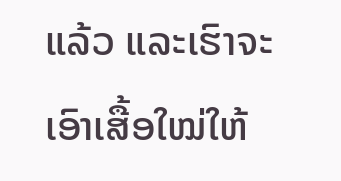ແລ້ວ ແລະເຮົາຈະເອົາເສື້ອໃໝ່ໃຫ້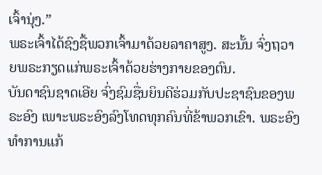ເຈົ້ານຸ່ງ.”
ພຣະເຈົ້າໄດ້ຊົງຊື້ພວກເຈົ້າມາດ້ວຍລາຄາສູງ. ສະນັ້ນ ຈົ່ງຖວາຍພຣະກຽດແກ່ພຣະເຈົ້າດ້ວຍຮ່າງກາຍຂອງຕົນ.
ບັນດາຊົນຊາດເອີຍ ຈົ່ງຊົມຊື່ນຍິນດີຮ່ວມກັບປະຊາຊົນຂອງພຣະອົງ ເພາະພຣະອົງລົງໂທດທຸກຄົນທີ່ຂ້າພວກເຂົາ. ພຣະອົງທຳການແກ້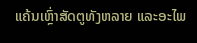ແຄ້ນເຫຼົ່າສັດຕູທັງຫລາຍ ແລະອະໄພ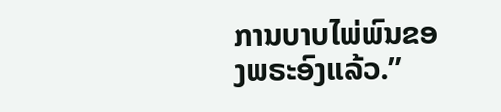ການບາບໄພ່ພົນຂອງພຣະອົງແລ້ວ.”